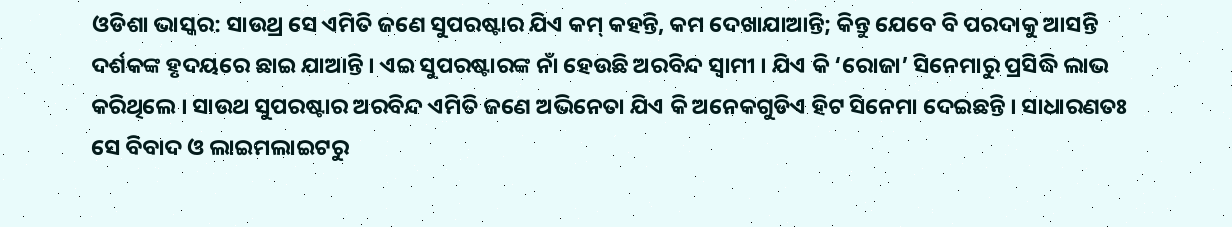ଓଡିଶା ଭାସ୍କର: ସାଉଥ୍ର ସେ ଏମିତି ଜଣେ ସୁପରଷ୍ଟାର ଯିଏ କମ୍ କହନ୍ତି, କମ ଦେଖାଯାଆନ୍ତି; କିନ୍ତୁ ଯେବେ ବି ପରଦାକୁ ଆସନ୍ତି ଦର୍ଶକଙ୍କ ହୃଦୟରେ ଛାଇ ଯାଆନ୍ତି । ଏଇ ସୁପରଷ୍ଟାରଙ୍କ ନାଁ ହେଉଛି ଅରବିନ୍ଦ ସ୍ୱାମୀ । ଯିଏ କି ‘ରୋଜା’ ସିନେମାରୁ ପ୍ରସିଦ୍ଧି ଲାଭ କରିଥିଲେ । ସାଉଥ ସୁପରଷ୍ଟାର ଅରବିନ୍ଦ ଏମିତି ଜଣେ ଅଭିନେତା ଯିଏ କି ଅନେକଗୁଡିଏ ହିଟ ସିନେମା ଦେଇଛନ୍ତି । ସାଧାରଣତଃ ସେ ବିବାଦ ଓ ଲାଇମଲାଇଟରୁ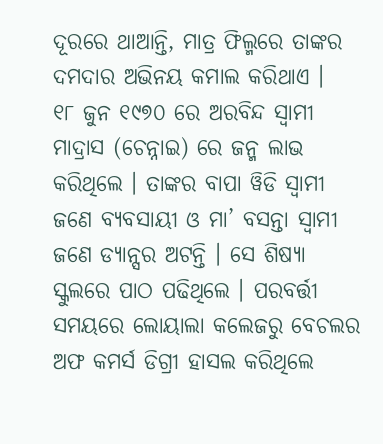ଦୂରରେ ଥାଆନ୍ତି, ମାତ୍ର ଫିଲ୍ମରେ ତାଙ୍କର ଦମଦାର ଅଭିନୟ କମାଲ କରିଥାଏ ।
୧୮ ଜୁନ ୧୯୭୦ ରେ ଅରବିନ୍ଦ ସ୍ୱାମୀ ମାଦ୍ରାସ (ଚେନ୍ନାଇ) ରେ ଜନ୍ମ ଲାଭ କରିଥିଲେ । ତାଙ୍କର ବାପା ୱିଡି ସ୍ୱାମୀ ଜଣେ ବ୍ୟବସାୟୀ ଓ ମା’ ବସନ୍ତା ସ୍ୱାମୀ ଜଣେ ଡ୍ୟାନ୍ସର ଅଟନ୍ତି । ସେ ଶିଷ୍ୟା ସ୍କୁଲରେ ପାଠ ପଢିଥିଲେ । ପରବର୍ତ୍ତୀ ସମୟରେ ଲୋୟାଲା କଲେଜରୁ ବେଚଲର ଅଫ କମର୍ସ ଡିଗ୍ରୀ ହାସଲ କରିଥିଲେ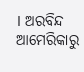। ଅରବିନ୍ଦ ଆମେରିକାରୁ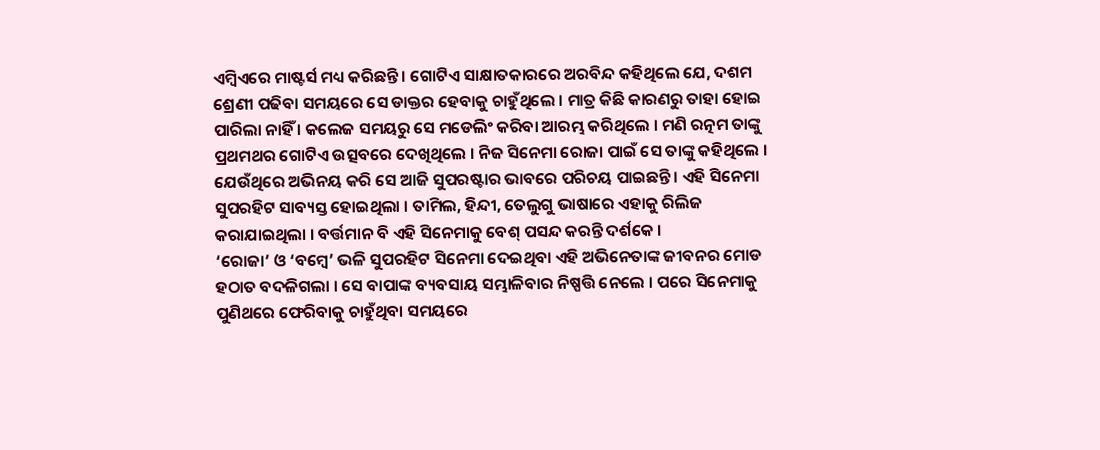ଏମ୍ବିଏରେ ମାଷ୍ଟର୍ସ ମଧ୍ୟ କରିଛନ୍ତି । ଗୋଟିଏ ସାକ୍ଷାତକାରରେ ଅରବିନ୍ଦ କହିଥିଲେ ଯେ, ଦଶମ ଶ୍ରେଣୀ ପଢିବା ସମୟରେ ସେ ଡାକ୍ତର ହେବାକୁ ଚାହୁଁଥିଲେ । ମାତ୍ର କିଛି କାରଣରୁ ତାହା ହୋଇ ପାରିଲା ନାହିଁ । କଲେଜ ସମୟରୁ ସେ ମଡେଲିଂ କରିବା ଆରମ୍ଭ କରିଥିଲେ । ମଣି ରତ୍ନମ ତାଙ୍କୁ ପ୍ରଥମଥର ଗୋଟିଏ ଉତ୍ସବରେ ଦେଖିଥିଲେ । ନିଜ ସିନେମା ରୋଜା ପାଇଁ ସେ ତାଙ୍କୁ କହିଥିଲେ । ଯେଉଁଥିରେ ଅଭିନୟ କରି ସେ ଆଜି ସୁପରଷ୍ଟାର ଭାବରେ ପରିଚୟ ପାଇଛନ୍ତି । ଏହି ସିନେମା ସୁପରହିଟ ସାବ୍ୟସ୍ତ ହୋଇଥିଲା । ତାମିଲ, ହିନ୍ଦୀ, ତେଲୁଗୁ ଭାଷାରେ ଏହାକୁ ରିଲିଜ କରାଯାଇଥିଲା । ବର୍ତ୍ତମାନ ବି ଏହି ସିନେମାକୁ ବେଶ୍ ପସନ୍ଦ କରନ୍ତି ଦର୍ଶକେ ।
‘ରୋଜା’ ଓ ‘ବମ୍ବେ’ ଭଳି ସୁପରହିଟ ସିନେମା ଦେଇଥିବା ଏହି ଅଭିନେତାଙ୍କ ଜୀବନର ମୋଡ ହଠାତ ବଦଳିଗଲା । ସେ ବାପାଙ୍କ ବ୍ୟବସାୟ ସମ୍ଭାଳିବାର ନିଷ୍ପତ୍ତି ନେଲେ । ପରେ ସିନେମାକୁ ପୁଣିଥରେ ଫେରିବାକୁ ଚାହୁଁଥିବା ସମୟରେ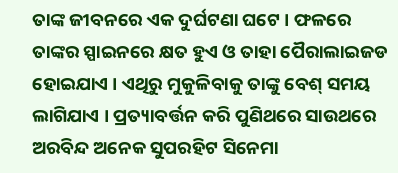ତାଙ୍କ ଜୀବନରେ ଏକ ଦୁର୍ଘଟଣା ଘଟେ । ଫଳରେ ତାଙ୍କର ସ୍ପାଇନରେ କ୍ଷତ ହୁଏ ଓ ତାହା ପୈରାଲାଇଜଡ ହୋଇଯାଏ । ଏଥିରୁ ମୁକୁଳିବାକୁ ତାଙ୍କୁ ବେଶ୍ ସମୟ ଲାଗିଯାଏ । ପ୍ରତ୍ୟାବର୍ତ୍ତନ କରି ପୁଣିଥରେ ସାଉଥରେ ଅରବିନ୍ଦ ଅନେକ ସୁପରହିଟ ସିନେମା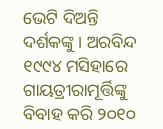ଭେଟି ଦିଅନ୍ତି ଦର୍ଶକଙ୍କୁ । ଅରବିନ୍ଦ ୧୯୯୪ ମସିହାରେ ଗାୟତ୍ରୀରାମୂର୍ତ୍ତିଙ୍କୁ ବିବାହ କରି ୨୦୧୦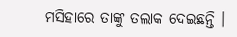ମସିହାରେ ତାଙ୍କୁ ତଲାକ ଦେଇଛନ୍ତି ।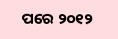ପରେ ୨୦୧୨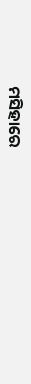ମସିହାରେ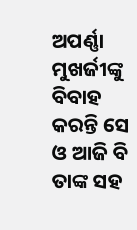ଅପର୍ଣ୍ଣା ମୁଖର୍ଜୀଙ୍କୁ ବିବାହ କରନ୍ତି ସେ ଓ ଆଜି ବି ତାଙ୍କ ସହ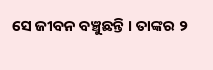ସେ ଜୀବନ ବଞ୍ଚୁଛନ୍ତି । ତାଙ୍କର ୨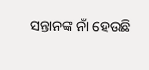ସନ୍ତାନଙ୍କ ନାଁ ହେଉଛି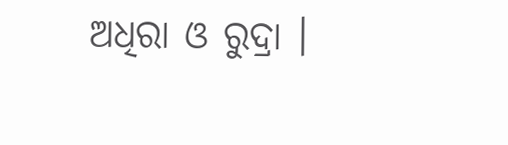ଅଧିରା ଓ ରୁଦ୍ରା ।